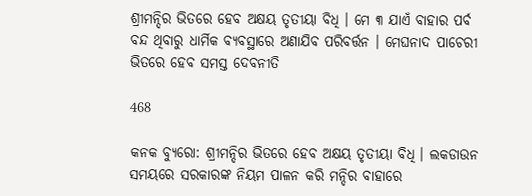ଶ୍ରୀମନ୍ଦିର ଭିତରେ ହେବ ଅକ୍ଷୟ ତୃତୀୟା ବିଧି । ମେ ୩ ଯାଏଁ ବାହାର ପର୍ବ ବନ୍ଦ ଥିବାରୁ ଧାର୍ମିକ ବ୍ୟବସ୍ଥାରେ ଅଣାଯିବ ପରିବର୍ତ୍ତନ । ମେଘନାଦ ପାଚେରୀ ଭିତରେ ହେବ ସମସ୍ତ ଦେବନୀତି

468

କନକ ବ୍ୟୁରୋ: ଶ୍ରୀମନ୍ଦିର ଭିତରେ ହେବ ଅକ୍ଷୟ ତୃତୀୟା ବିଧି । ଲକଡାଉନ ସମୟରେ ସରକାରଙ୍କ ନିୟମ ପାଳନ କରି ମନ୍ଦିର ବାହାରେ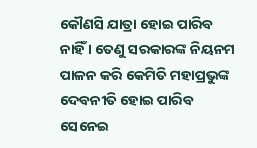କୌଣସି ଯାତ୍ରା ହୋଇ ପାରିବ ନାହିଁ । ତେଣୁ ସରକାରଙ୍କ ନିୟନମ ପାଳନ କରି କେମିତି ମହାପ୍ରଭୁଙ୍କ ଦେବନୀତି ହୋଇ ପାରିବ ସେନେଇ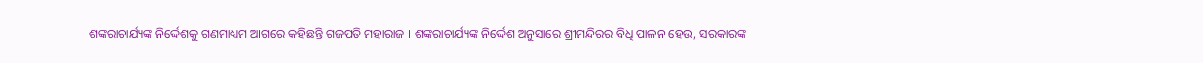ଶଙ୍କରାଚାର୍ଯ୍ୟଙ୍କ ନିର୍ଦ୍ଦେଶକୁ ଗଣମାଧ୍ୟମ ଆଗରେ କହିଛନ୍ତି ଗଜପତି ମହାରାଜ । ଶଙ୍କରାଚାର୍ଯ୍ୟଙ୍କ ନିର୍ଦ୍ଦେଶ ଅନୁସାରେ ଶ୍ରୀମନ୍ଦିରର ବିଧି ପାଳନ ହେଉ, ସରକାରଙ୍କ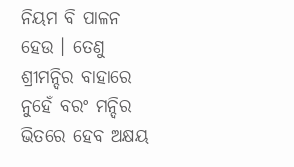ନିୟମ ବି ପାଳନ ହେଉ । ତେଣୁ ଶ୍ରୀମନ୍ଦିର ବାହାରେ ନୁହେଁ ବରଂ ମନ୍ଦିର ଭିତରେ ହେବ ଅକ୍ଷୟ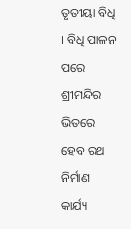ତୃତୀୟା ବିଧି । ବିଧି ପାଳନ ପରେ ଶ୍ରୀମନ୍ଦିର ଭିତରେ ହେବ ରଥ ନିର୍ମାଣ କାର୍ଯ୍ୟ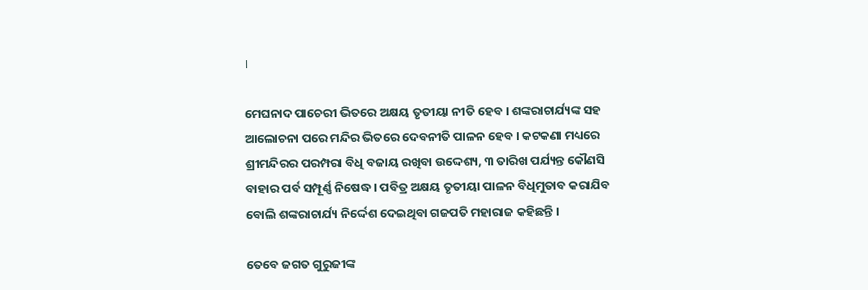।

ମେଘନାଦ ପାଚେରୀ ଭିତରେ ଅକ୍ଷୟ ତୃତୀୟା ନୀତି ହେବ । ଶଙ୍କରାଚାର୍ଯ୍ୟଙ୍କ ସହ ଆଲୋଚନା ପରେ ମନ୍ଦିର ଭିତରେ ଦେବନୀତି ପାଳନ ହେବ । କଟକଣା ମଧ୍ୟରେ ଶ୍ରୀମନ୍ଦିରର ପରମ୍ପରା ବିଧି ବଜାୟ ରଖିବା ଉଦ୍ଦେଶ୍ୟ, ୩ ତାରିଖ ପର୍ଯ୍ୟନ୍ତ କୌଣସି ବାହାର ପର୍ବ ସମ୍ପୂର୍ଣ୍ଣ ନିଷେଦ୍ଧ । ପବିତ୍ର ଅକ୍ଷୟ ତୃତୀୟା ପାଳନ ବିଧିମୁତାବ କରାଯିବ ବୋଲି ଶଙ୍କରାଚାର୍ଯ୍ୟ ନିର୍ଦ୍ଦେଶ ଦେଇଥିବା ଗଜପତି ମହାରାଜ କହିଛନ୍ତି ।

ତେବେ ଜଗତ ଗୁରୁଜୀଙ୍କ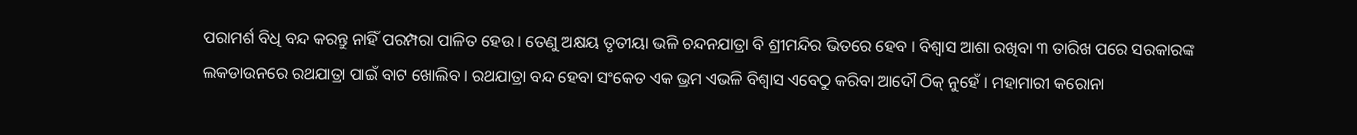ପରାମର୍ଶ ବିଧି ବନ୍ଦ କରନ୍ତୁ ନାହିଁ ପରମ୍ପରା ପାଳିତ ହେଉ । ତେଣୁ ଅକ୍ଷୟ ତୃତୀୟା ଭଳି ଚନ୍ଦନଯାତ୍ରା ବି ଶ୍ରୀମନ୍ଦିର ଭିତରେ ହେବ । ବିଶ୍ୱାସ ଆଶା ରଖିବା ୩ ତାରିଖ ପରେ ସରକାରଙ୍କ ଲକଡାଉନରେ ରଥଯାତ୍ରା ପାଇଁ ବାଟ ଖୋଲିବ । ରଥଯାତ୍ରା ବନ୍ଦ ହେବା ସଂକେତ ଏକ ଭ୍ରମ ଏଭଳି ବିଶ୍ୱାସ ଏବେଠୁ କରିବା ଆଦୌ ଠିକ୍ ନୁହେଁ । ମହାମାରୀ କରୋନା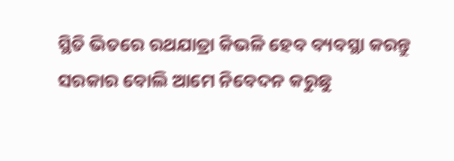ସ୍ଥିତି ଭିତରେ ରଥଯାତ୍ରା କିଭଳି ହେବ ବ୍ୟବସ୍ଥା କରନ୍ତୁ ସରକାର ବୋଲି ଆମେ ନିବେଦନ କରୁଛୁ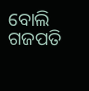ବୋଲି ଗଜପତି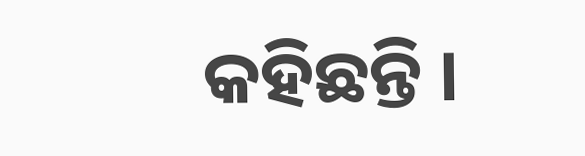କହିଛନ୍ତି ।